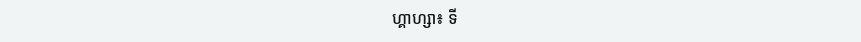ហ្គាហ្សា៖ ទី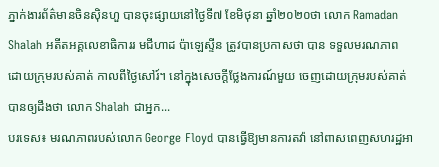ភ្នាក់ងារព័ត៌មានចិនស៊ិនហួ បានចុះផ្សាយនៅថ្ងៃទី៧ ខែមិថុនា ឆ្នាំ២០២០ថា លោក Ramadan Shalah អតីតអគ្គលេខាធិការរ មជីហាដ ប៉ាឡេស្ទីន ត្រូវបានប្រកាសថា បាន ទទួលមរណភាព ដោយក្រុមរបស់គាត់ កាលពីថ្ងៃសៅរ៍។ នៅក្នុងសេចក្តីថ្លែងការណ៍មួយ ចេញដោយក្រុមរបស់គាត់ បានឲ្យដឹងថា លោក Shalah ជាអ្នក...
បរទេស៖ មរណភាពរបស់លោក George Floyd បានធ្វើឱ្យមានការតវ៉ា នៅពាសពេញសហរដ្ឋអា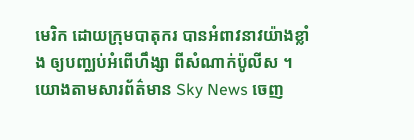មេរិក ដោយក្រុមបាតុករ បានអំពាវនាវយ៉ាងខ្លាំង ឲ្យបញ្ឈប់អំពើហឹង្សា ពីសំណាក់ប៉ូលីស ។ យោងតាមសារព័ត៌មាន Sky News ចេញ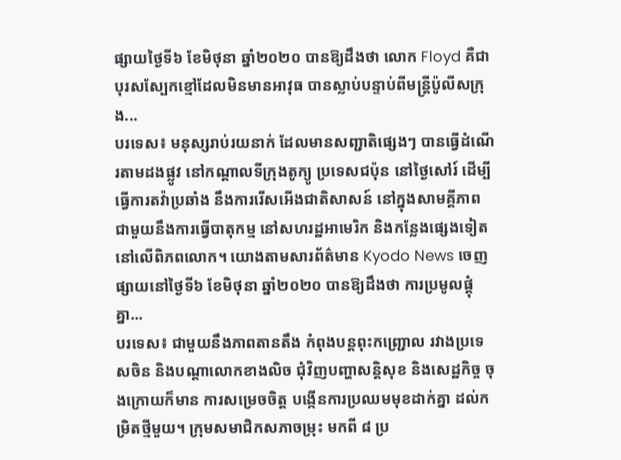ផ្សាយថ្ងៃទី៦ ខែមិថុនា ឆ្នាំ២០២០ បានឱ្យដឹងថា លោក Floyd គឺជាបុរសស្បែកខ្មៅដែលមិនមានអាវុធ បានស្លាប់បន្ទាប់ពីមន្រ្តីប៉ូលីសក្រុង...
បរទេស៖ មនុស្សរាប់រយនាក់ ដែលមានសញ្ជាតិផ្សេងៗ បានធ្វើដំណើរតាមដងផ្លូវ នៅកណ្តាលទីក្រុងតូក្យូ ប្រទេសជប៉ុន នៅថ្ងៃសៅរ៍ ដើម្បីធ្វើការតវ៉ាប្រឆាំង នឹងការរើសអើងជាតិសាសន៍ នៅក្នុងសាមគ្គីភាព ជាមួយនឹងការធ្វើបាតុកម្ម នៅសហរដ្ឋអាមេរិក និងកន្លែងផ្សេងទៀត នៅលើពិភពលោក។ យោងតាមសារព័ត៌មាន Kyodo News ចេញផ្សាយនៅថ្ងៃទី៦ ខែមិថុនា ឆ្នាំ២០២០ បានឱ្យដឹងថា ការប្រមូលផ្តុំគ្នា...
បរទេស៖ ជាមួយនឹងភាពតានតឹង កំពុងបន្តពុះកញ្ជ្រោល រវាងប្រទេសចិន និងបណ្តាលោកខាងលិច ជុំវិញបញ្ហាសន្តិសុខ និងសេដ្ឋកិច្ច ចុងក្រោយក៏មាន ការសម្រេចចិត្ត បង្កើនការប្រឈមមុខដាក់គ្នា ដល់កម្រិតថ្មីមួយ។ ក្រុមសមាជិកសភាចម្រុះ មកពី ៨ ប្រ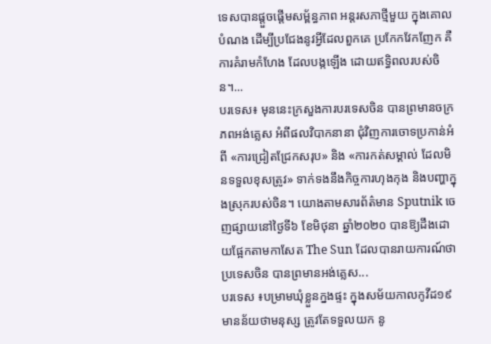ទេសបានផ្តួចផ្តើមសម្ព័ន្ធភាព អន្តរសភាថ្មីមួយ ក្នុងគោលបំណង ដើម្បីប្រជែងនូវអ្វីដែលពួកគេ ប្រកែកវែកញែក គឺការគំរាមកំហែង ដែលបង្កឡើង ដោយឥទ្ធិពលរបស់ចិន។...
បរទេស៖ មុននេះក្រសួងការបរទេសចិន បានព្រមានចក្រភពអង់គ្លេស អំពីផលវិបាកនានា ជុំវិញការចោទប្រកាន់អំពី «ការជ្រៀតជ្រែកសរុប» និង «ការកត់សម្គាល់ ដែលមិនទទួលខុសត្រូវ» ទាក់ទងនឹងកិច្ចការហុងកុង និងបញ្ហាក្នុងស្រុករបស់ចិន។ យោងតាមសារព័ត៌មាន Sputnik ចេញផ្សាយនៅថ្ងៃទី៦ ខែមិថុនា ឆ្នាំ២០២០ បានឱ្យដឹងដោយផ្អែកតាមកាសែត The Sun ដែលបានរាយការណ៍ថា ប្រទេសចិន បានព្រមានអង់គ្លេស...
បរទេស ៖បម្រាមឃុំខ្លួនក្នងផ្ទះ ក្នុងសម័យកាលកូវីដ១៩ មានន័យថាមនុស្ស ត្រូវតែទទួលយក នូ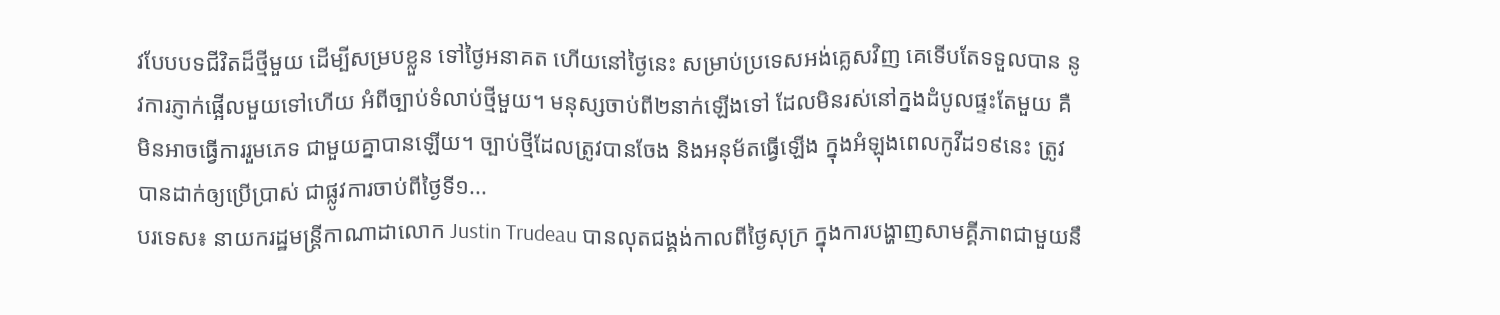វបែបបទជីវិតដ៏ថ្មីមួយ ដើម្បីសម្របខ្លួន ទៅថ្ងៃអនាគត ហើយនៅថ្ងៃនេះ សម្រាប់ប្រទេសអង់គ្លេសវិញ គេទើបតែទទួលបាន នូវការភ្ញាក់ផ្អើលមួយទៅហើយ អំពីច្បាប់ទំលាប់ថ្មីមួយ។ មនុស្សចាប់ពី២នាក់ឡើងទៅ ដែលមិនរស់នៅក្នងដំបូលផ្ទះតែមួយ គឺមិនអាចធ្វើការរួមភេទ ជាមួយគ្នាបានឡើយ។ ច្បាប់ថ្មីដែលត្រូវបានចែង និងអនុម័តធ្វើឡើង ក្នុងអំឡុងពេលកូវីដ១៩នេះ ត្រូវបានដាក់ឲ្យប្រើប្រាស់ ជាផ្លូវការចាប់ពីថ្ងៃទី១...
បរទេស៖ នាយករដ្ឋមន្រ្តីកាណាដាលោក Justin Trudeau បានលុតជង្គង់កាលពីថ្ងៃសុក្រ ក្នុងការបង្ហាញសាមគ្គីភាពជាមួយនឹ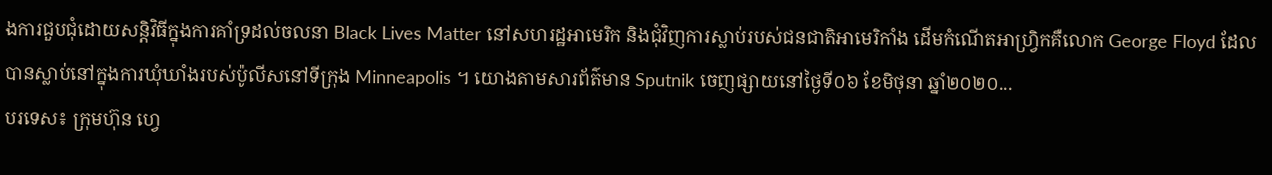ងការជួបជុំដោយសន្តិវិធីក្នុងការគាំទ្រដល់ចលនា Black Lives Matter នៅសហរដ្ឋអាមេរិក និងជុំវិញការស្លាប់របស់ជនជាតិអាមេរិកាំង ដើមកំណើតអាហ្រ្វិកគឺលោក George Floyd ដែលបានស្លាប់នៅក្នុងការឃុំឃាំងរបស់ប៉ូលីសនៅទីក្រុង Minneapolis ។ យោងតាមសារព័ត៌មាន Sputnik ចេញផ្សាយនៅថ្ងៃទី០៦ ខែមិថុនា ឆ្នាំ២០២០...
បរទេស៖ ក្រុមហ៊ុន ហ្វេ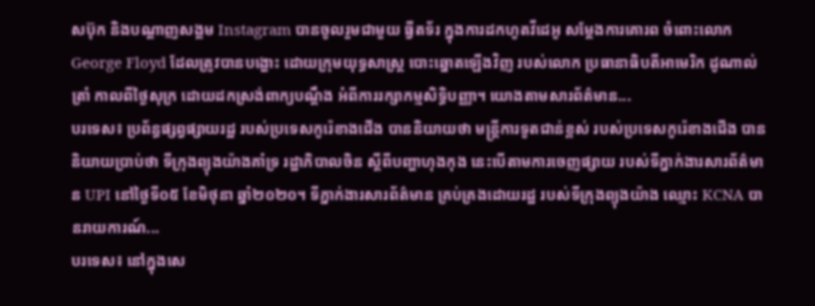សប៊ុក និងបណ្តាញសង្គម Instagram បានចូលរួមជាមួយ ធ្វីតទ័រ ក្នុងការដកហូតវីដេអូ សម្តែងការគោរព ចំពោះលោក George Floyd ដែលត្រូវបានបង្ហោះ ដោយក្រុមយុទ្ធសាស្រ្ត បោះឆ្នោតឡើងវិញ របស់លោក ប្រធានាធិបតីអាមេរិក ដូណាល់ត្រាំ កាលពីថ្ងៃសុក្រ ដោយដកស្រង់ពាក្យបណ្តឹង អំពីការរក្សាកម្មសិទ្ធិបញ្ញា។ យោងតាមសារព័ត៌មាន...
បរទេស៖ ប្រព័ន្ធផ្សព្វផ្សាយរដ្ឋ របស់ប្រទេសកូរ៉េខាងជើង បាននិយាយថា មន្ត្រីការទូតជាន់ខ្ពស់ របស់ប្រទេសកូរ៉េខាងជើង បាននិយាយប្រាប់ថា ទីក្រុងព្យុងយ៉ាងគាំទ្រ រដ្ឋាភិបាលចិន ស្តីពីបញ្ហាហុងកុង នេះបើតាមការចេញផ្សាយ របស់ទីភ្នាក់ងារសារព័ត៌មាន UPI នៅថ្ងៃទី០៥ ខែមិថុនា ឆ្នាំ២០២០។ ទីភ្នាក់ងារសារព័ត៌មាន គ្រប់គ្រងដោយរដ្ឋ របស់ទីក្រុងព្យុងយ៉ាង ឈ្មោះ KCNA បានរាយការណ៍...
បរទេស៖ នៅក្នុងសេ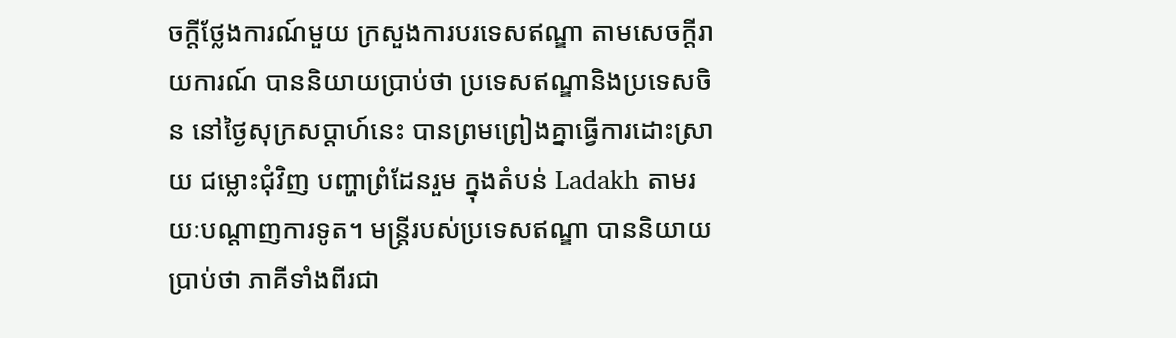ចក្តីថ្លែងការណ៍មួយ ក្រសួងការបរទេសឥណ្ឌា តាមសេចក្តីរាយការណ៍ បាននិយាយប្រាប់ថា ប្រទេសឥណ្ឌានិងប្រទេសចិន នៅថ្ងៃសុក្រសប្ដាហ៍នេះ បានព្រមព្រៀងគ្នាធ្វើការដោះស្រាយ ជម្លោះជុំវិញ បញ្ហាព្រំដែនរួម ក្នុងតំបន់ Ladakh តាមរយៈបណ្ដាញការទូត។ មន្ត្រីរបស់ប្រទេសឥណ្ឌា បាននិយាយប្រាប់ថា ភាគីទាំងពីរជា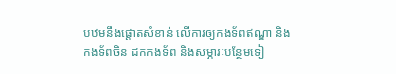បឋមនឹងផ្តោតសំខាន់ លើការឲ្យកងទ័ពឥណ្ឌា និងកងទ័ពចិន ដកកងទ័ព និងសម្ភារៈបន្ថែមទៀ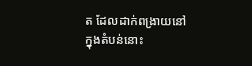ត ដែលដាក់ពង្រាយនៅក្នុងតំបន់នោះ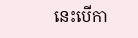នេះបើកា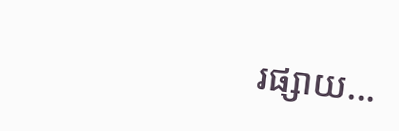រផ្សាយ...